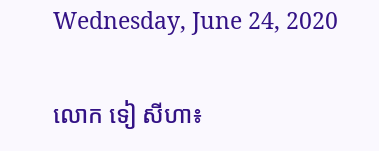Wednesday, June 24, 2020

លោក ទៀ សីហា៖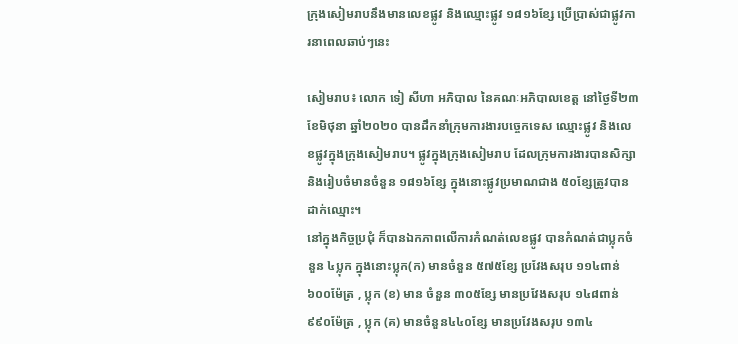ក្រុងសៀមរាបនឹងមានលេខផ្លូវ និងឈ្មោះផ្លូវ ១៨១៦ខ្សែ ប្រើប្រាស់ជាផ្លូវការនាពេលឆាប់ៗនេះ

សៀមរាប៖ លោក ទៀ សីហា អភិបាល នៃគណៈអភិបាលខេត្ត នៅថ្ងៃទី២៣ ខែមិថុនា ឆ្នាំ២០២០ បានដឹកនាំក្រុមការងារបច្ចេកទេស ឈ្មោះផ្លូវ និងលេខផ្លូវក្នុងក្រុងសៀមរាប។ ផ្លូវក្នុងក្រុងសៀមរាប ដែលក្រុមការងារបានសិក្សា និងរៀបចំមានចំនួន ១៨១៦ខ្សែ ក្នុងនោះផ្លូវប្រមាណជាង ៥០ខ្សែត្រូវបានដាក់ឈ្មោះ។
នៅក្នុងកិច្ចប្រជុំ ក៏បានឯកភាពលើការកំណត់លេខផ្លូវ បានកំណត់ជាប្លុកចំនួន ៤ប្លុក ក្នុងនោះប្លុក(ក) មានចំនួន ៥៧៥ខ្សែ ប្រវែងសរុប ១១៤ពាន់៦០០ម៉ែត្រ , ប្លុក (ខ) មាន ចំនួន ៣០៥ខ្សែ មានប្រវែងសរុប ១៤៨ពាន់៩៩០ម៉ែត្រ , ប្លុក (គ) មានចំនួន៤៤០ខ្សែ មានប្រវែងសរុប ១៣៤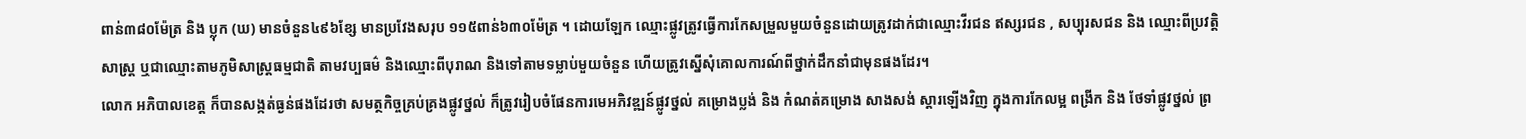ពាន់៣៨០ម៉ែត្រ និង ប្លុក (ឃ) មានចំនួន៤៩៦ខ្សែ មានប្រវែងសរុប ១១៥ពាន់៦៣០ម៉ែត្រ ។ ដោយឡែក ឈ្មោះផ្លូវត្រូវធ្វើការកែសម្រួលមួយចំនួនដោយត្រូវដាក់ជាឈ្មោះវីរជន ឥស្សរជន , សប្បុរសជន និង ឈ្មោះពីប្រវត្តិសាស្ត្រ ឬជាឈ្មោះតាមភូមិសាស្ត្រធម្មជាតិ តាមវប្បធម៌ និងឈ្មោះពីបុរាណ និងទៅតាមទម្លាប់មួយចំនួន ហើយត្រូវស្នើសុំគោលការណ៍ពីថ្នាក់ដឹកនាំជាមុនផងដែរ។
លោក អភិបាលខេត្ត ក៏បានសង្កត់ធ្ងន់ផងដែរថា សមត្ថកិច្ចគ្រប់គ្រងផ្លូវថ្នល់ ក៏ត្រូវរៀបចំផែនការមេអភិវឌ្ឍន៍ផ្លូវថ្នល់ គម្រោងប្លង់ និង កំណត់គម្រោង សាងសង់ ស្តារឡើងវិញ ក្នុងការកែលម្អ ពង្រីក និង ថែទាំផ្លូវថ្នល់ ព្រ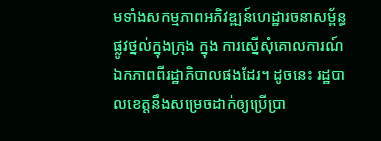មទាំងសកម្មភាពអភិវឌ្ឍន៍ហេដ្ឋារចនាសម្ព័ន្ធផ្លូវថ្នល់ក្នុងក្រុង ក្នុង ការស្នើសុំគោលការណ៍ឯកភាពពីរដ្ឋាភិបាលផងដែរ។ ដូចនេះ រដ្ឋបាលខេត្តនឹងសម្រេចដាក់ឲ្យប្រើប្រា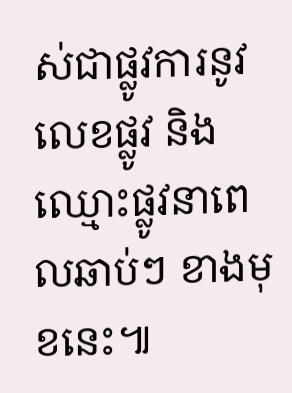ស់ជាផ្លូវការនូវលេខផ្លូវ និងឈ្មោះផ្លូវនាពេលឆាប់ៗ ខាងមុខនេះ៕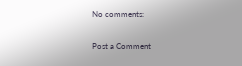No comments:

Post a Comment